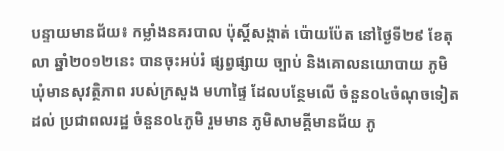បន្ទាយមានជ័យ៖ កម្លាំងនគរបាល ប៉ុស្តិ៍សង្កាត់ ប៉ោយប៉ែត នៅថ្ងៃទី២៩ ខែតុលា ឆ្នាំ២០១២នេះ បានចុះអប់រំ ផ្សព្វផ្សាយ ច្បាប់ និងគោលនយោបាយ ភូមិ ឃុំមានសុវត្ថិភាព របស់ក្រសួង មហាផ្ទៃ ដែលបន្ថែមលើ ចំនួន០៤ចំណុចទៀត ដល់ ប្រជាពលរដ្ឋ ចំនួន០៤ភូមិ រួមមាន ភូមិសាមគ្គីមានជ័យ ភូ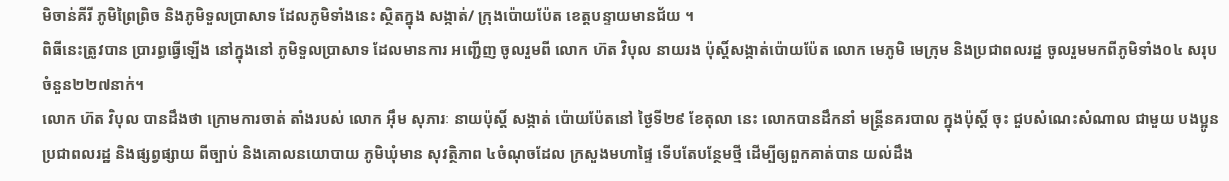មិចាន់គីរី ភូមិព្រៃព្រិច និងភូមិទួលប្រាសាទ ដែលភូមិទាំងនេះ ស្ថិតក្នុង សង្កាត់/ ក្រុងប៉ោយប៉ែត ខេត្តបន្ទាយមានជ័យ ។
ពិធីនេះត្រូវបាន ប្រារព្ធធ្វើឡើង នៅក្នុងនៅ ភូមិទួលប្រាសាទ ដែលមានការ អញ្ជើញ ចូលរួមពី លោក ហ៊ត វិបុល នាយរង ប៉ុស្តិ៍សង្កាត់ប៉ោយប៉ែត លោក មេភូមិ មេក្រុម និងប្រជាពលរដ្ឋ ចូលរួមមកពីភូមិទាំង០៤ សរុបចំនួន២២៧នាក់។
លោក ហ៊ត វិបុល បានដឹងថា ក្រោមការចាត់ តាំងរបស់ លោក អ៊ឹម សុភារៈ នាយប៉ុស្តិ៍ សង្កាត់ ប៉ោយប៉ែតនៅ ថ្ងៃទី២៩ ខែតុលា នេះ លោកបានដឹកនាំ មន្ត្រីនគរបាល ក្នុងប៉ុស្តិ៍ ចុះ ជួបសំណេះសំណាល ជាមួយ បងប្អូន ប្រជាពលរដ្ឋ និងផ្សព្វផ្សាយ ពីច្បាប់ និងគោលនយោបាយ ភូមិឃុំមាន សុវត្ថិភាព ៤ចំណុចដែល ក្រសួងមហាផ្ទៃ ទើបតែបន្ថែមថ្មី ដើម្បីឲ្យពួកគាត់បាន យល់ដឹង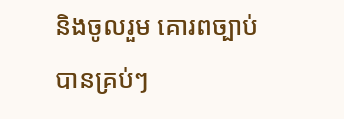និងចូលរួម គោរពច្បាប់ បានគ្រប់ៗ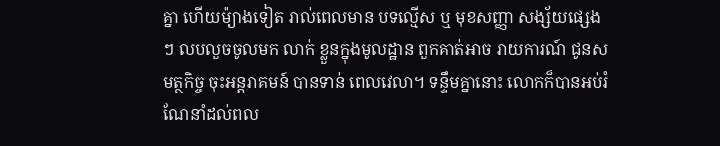គ្នា ហើយម៉្យាងទៀត រាល់ពេលមាន បទល្មើស ឬ មុខសញ្ញា សង្ស័យផ្សេងៗ លបលួចចូលមក លាក់ ខ្លួនក្នុងមូលដ្ឋាន ពួកគាត់អាច រាយការណ៍ ជូនសមត្ថកិច្ច ចុះអន្តរាគមន៍ បានទាន់ ពេលវេលា។ ទន្ទឹមគ្នានោះ លោកក៏បានអប់រំ ណែនាំដល់ពល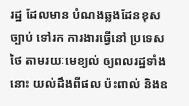រដ្ឋ ដែលមាន បំណងឆ្លងដែនខុស ច្បាប់ ទៅរក ការងារធ្វើនៅ ប្រទេសថៃ តាមរយៈមេខ្យល់ ឲ្យពលរដ្ឋទាំងនោះ យល់ដឹងពីផល ប៉ះពាល់ និងឧ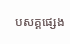បសគ្គផ្សេង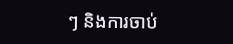ៗ និងការចាប់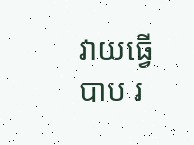វាយធ្វើបាប រ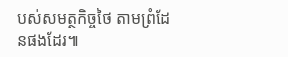បស់សមត្ថកិច្ចថៃ តាមព្រំដែនផងដែរ៕